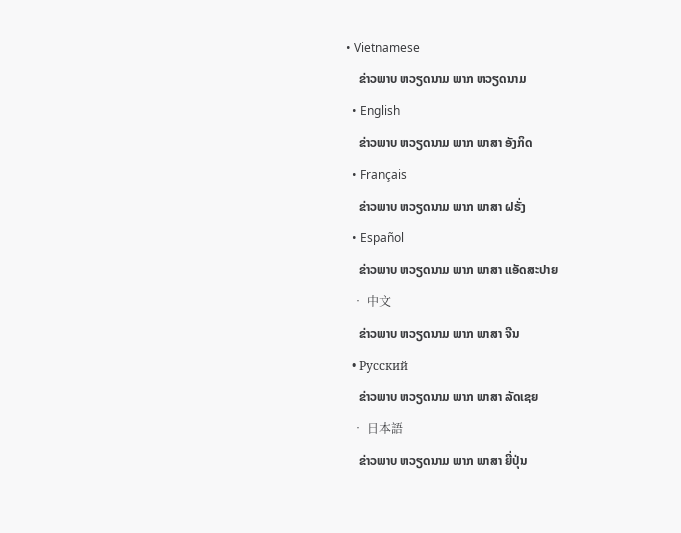• Vietnamese
    ຂ່າວພາບ ຫວຽດນາມ ພາກ ຫວຽດນາມ
  • English
    ຂ່າວພາບ ຫວຽດນາມ ພາກ ພາສາ ອັງກິດ
  • Français
    ຂ່າວພາບ ຫວຽດນາມ ພາກ ພາສາ ຝຣັ່ງ
  • Español
    ຂ່າວພາບ ຫວຽດນາມ ພາກ ພາສາ ແອັດສະປາຍ
  • 中文
    ຂ່າວພາບ ຫວຽດນາມ ພາກ ພາສາ ຈີນ
  • Русский
    ຂ່າວພາບ ຫວຽດນາມ ພາກ ພາສາ ລັດເຊຍ
  • 日本語
    ຂ່າວພາບ ຫວຽດນາມ ພາກ ພາສາ ຍີ່ປຸ່ນ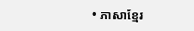• ភាសាខ្មែរ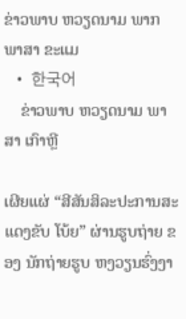ຂ່າວພາບ ຫວຽດນາມ ພາກ ພາສາ ຂະແມ
  • 한국어
    ຂ່າວພາບ ຫວຽດນາມ ພາສາ ເກົາຫຼີ

ເຜີຍແຜ່ “ສີສັນສິລະປະການສະແດງຂັບ ໂບ້ຍ” ຜ່ານຮູບຖ່າຍ ຂອງ ນັກຖ່າຍຮູບ ຫງວຽນຮົ່ງງາ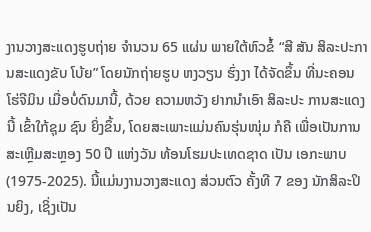ງານວາງສະແດງຮູບຖ່າຍ ຈໍານວນ 65 ແຜ່ນ ພາຍໃຕ້ຫົວຂໍ້ “ສີ ສັນ ສິລະປະການສະແດງຂັບ ໂບ້ຍ” ໂດຍນັກຖ່າຍຮູບ ຫງວຽນ ຮົ່ງງາ ໄດ້ຈັດຂຶ້ນ ທີ່ນະຄອນ ໂຮ່ຈີມິນ ເມື່ອບໍ່ດົນມານີ້, ດ້ວຍ ຄວາມຫວັງ ຢາກນຳເອົາ ສິລະປະ ການສະແດງນີ້ ເຂົ້າໃກ້ຊຸມ ຊົນ ຍິ່ງຂຶ້ນ, ໂດຍສະເພາະແມ່ນຄົນຮຸ່ນໜຸ່ມ ກໍຄື ເພື່ອເປັນການ ສະເຫຼີມສະຫຼອງ 50 ປີ ແຫ່ງວັນ ທ້ອນໂຮມປະເທດຊາດ ເປັນ ເອກະພາບ (1975-2025). ນີ້ແມ່ນງານວາງສະແດງ ສ່ວນຕົວ ຄັ້ງທີ 7 ຂອງ ນັກສິລະປິນຍິງ, ເຊິ່ງເປັນ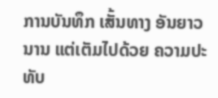ການບັນທຶກ ເສັ້ນທາງ ອັນຍາວນານ ແຕ່ເຕັມໄປດ້ວຍ ຄວາມປະທັບ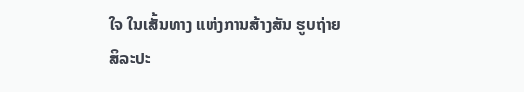ໃຈ ໃນເສັ້ນທາງ ແຫ່ງການສ້າງສັນ ຮູບຖ່າຍ ສິລະປະ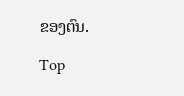ຂອງຕົນ.

Top